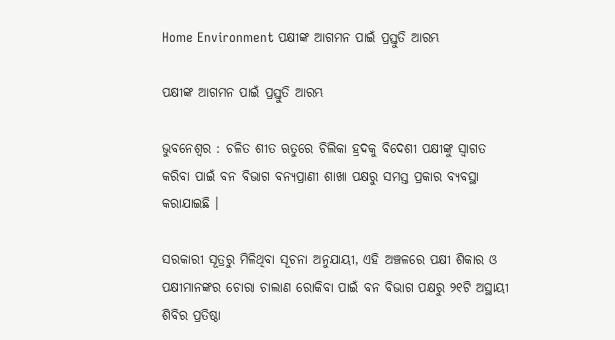Home Environment ପକ୍ଷୀଙ୍କ ଆଗମନ ପାଇଁ ପ୍ରସ୍ତୁତି ଆରମ୍ଭ

ପକ୍ଷୀଙ୍କ ଆଗମନ ପାଇଁ ପ୍ରସ୍ତୁତି ଆରମ୍ଭ

ଭୁବନେଶ୍ୱର : ଚଳିତ ଶୀତ ଋତୁରେ ଚିଲିକା ହ୍ରଦକୁ ବିଦେଶୀ ପକ୍ଷୀଙ୍କୁ ସ୍ୱାଗତ କରିବା ପାଇଁ ବନ ବିଭାଗ ବନ୍ୟପ୍ରାଣୀ ଶାଖା ପକ୍ଷରୁ ସମସ୍ତ ପ୍ରକାର ବ୍ୟବସ୍ଥା କରାଯାଇଛି ।

ସରକାରୀ ସୂତ୍ରରୁ ମିଳିଥିବା ସୂଚନା ଅନୁଯାୟୀ, ଏହି ଅଞ୍ଚଳରେ ପକ୍ଷୀ ଶିକାର ଓ ପକ୍ଷୀମାନଙ୍କର ଚୋରା ଚାଲାଣ ରୋକିବା ପାଇଁ ବନ ବିଭାଗ ପକ୍ଷରୁ ୨୧ଟି ଅସ୍ଥାୟୀ ଶିବିର ପ୍ରତିଷ୍ଠା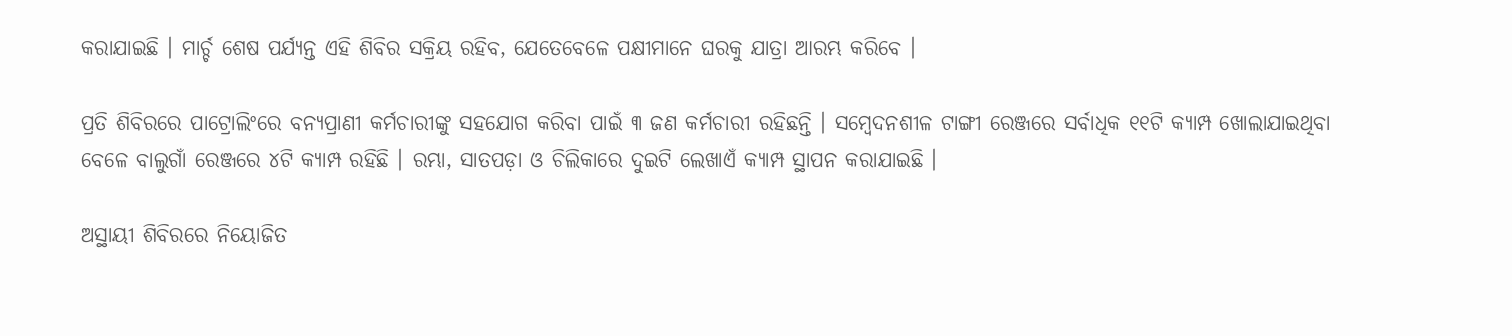କରାଯାଇଛି । ମାର୍ଚ୍ଚ ଶେଷ ପର୍ଯ୍ୟନ୍ତ ଏହି ଶିବିର ସକ୍ରିୟ ରହିବ, ଯେତେବେଳେ ପକ୍ଷୀମାନେ ଘରକୁ ଯାତ୍ରା ଆରମ୍ଭ କରିବେ ।

ପ୍ରତି ଶିବିରରେ ପାଟ୍ରୋଲିଂରେ ବନ୍ୟପ୍ରାଣୀ କର୍ମଚାରୀଙ୍କୁ ସହଯୋଗ କରିବା ପାଇଁ ୩ ଜଣ କର୍ମଚାରୀ ରହିଛନ୍ତି । ସମ୍ବେଦନଶୀଳ ଟାଙ୍ଗୀ ରେଞ୍ଜରେ ସର୍ବାଧିକ ୧୧ଟି କ୍ୟାମ୍ପ ଖୋଲାଯାଇଥିବା ବେଳେ ବାଲୁଗାଁ ରେଞ୍ଜରେ ୪ଟି କ୍ୟାମ୍ପ ରହିଛି । ରମ୍ଭା, ସାତପଡ଼ା ଓ ଚିଲିକାରେ ଦୁଇଟି ଲେଖାଏଁ କ୍ୟାମ୍ପ ସ୍ଥାପନ କରାଯାଇଛି ।

ଅସ୍ଥାୟୀ ଶିବିରରେ ନିୟୋଜିତ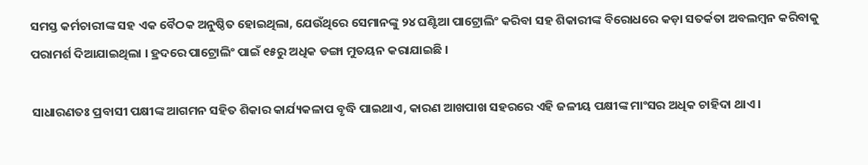ସମସ୍ତ କର୍ମଚାରୀଙ୍କ ସହ ଏକ ବୈଠକ ଅନୁଷ୍ଠିତ ହୋଇଥିଲା, ଯେଉଁଥିରେ ସେମାନଙ୍କୁ ୨୪ ଘଣ୍ଟିଆ ପାଟ୍ରୋଲିଂ କରିବା ସହ ଶିକାରୀଙ୍କ ବିରୋଧରେ କଡ଼ା ସତର୍କତା ଅବଲମ୍ବନ କରିବାକୁ ପରାମର୍ଶ ଦିଆଯାଇଥିଲା । ହ୍ରଦରେ ପାଟ୍ରୋଲିଂ ପାଇଁ ୧୫ରୁ ଅଧିକ ଡଙ୍ଗା ମୁତୟନ କରାଯାଇଛି ।

ସାଧାରଣତଃ ପ୍ରବାସୀ ପକ୍ଷୀଙ୍କ ଆଗମନ ସହିତ ଶିକାର କାର୍ଯ୍ୟକଳାପ ବୃଦ୍ଧି ପାଇଥାଏ, କାରଣ ଆଖପାଖ ସହରରେ ଏହି ଜଳୀୟ ପକ୍ଷୀଙ୍କ ମାଂସର ଅଧିକ ଚାହିଦା ଥାଏ ।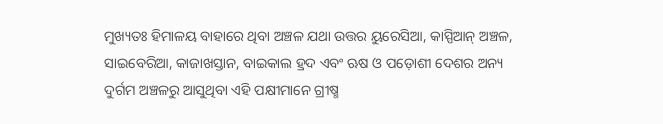ମୁଖ୍ୟତଃ ହିମାଳୟ ବାହାରେ ଥିବା ଅଞ୍ଚଳ ଯଥା ଉତ୍ତର ୟୁରେସିଆ, କାସ୍ପିଆନ୍ ଅଞ୍ଚଳ, ସାଇବେରିଆ, କାଜାଖସ୍ତାନ, ବାଇକାଲ ହ୍ରଦ ଏବଂ ଋଷ ଓ ପଡ଼ୋଶୀ ଦେଶର ଅନ୍ୟ ଦୁର୍ଗମ ଅଞ୍ଚଳରୁ ଆସୁଥିବା ଏହି ପକ୍ଷୀମାନେ ଗ୍ରୀଷ୍ମ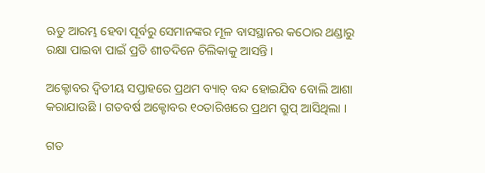ଋତୁ ଆରମ୍ଭ ହେବା ପୂର୍ବରୁ ସେମାନଙ୍କର ମୂଳ ବାସସ୍ଥାନର କଠୋର ଥଣ୍ଡାରୁ ରକ୍ଷା ପାଇବା ପାଇଁ ପ୍ରତି ଶୀତଦିନେ ଚିଲିକାକୁ ଆସନ୍ତି ।

ଅକ୍ଟୋବର ଦ୍ୱିତୀୟ ସପ୍ତାହରେ ପ୍ରଥମ ବ୍ୟାଚ୍ ବନ୍ଦ ହୋଇଯିବ ବୋଲି ଆଶା କରାଯାଉଛି । ଗତବର୍ଷ ଅକ୍ଟୋବର ୧୦ତାରିଖରେ ପ୍ରଥମ ଗ୍ରୁପ୍ ଆସିଥିଲା ।

ଗତ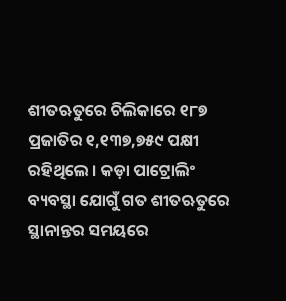ଶୀତଋତୁରେ ଚିଲିକାରେ ୧୮୭ ପ୍ରଜାତିର ୧,୧୩୭,୭୫୯ ପକ୍ଷୀ ରହିଥିଲେ । କଡ଼ା ପାଟ୍ରୋଲିଂ ବ୍ୟବସ୍ଥା ଯୋଗୁଁ ଗତ ଶୀତଋତୁରେ ସ୍ଥାନାନ୍ତର ସମୟରେ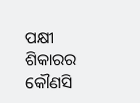ପକ୍ଷୀ ଶିକାରର କୌଣସି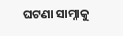ଘଟଣା ସାମ୍ନାକୁ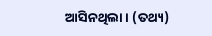ଆସିନଥିଲା । (ତଥ୍ୟ)